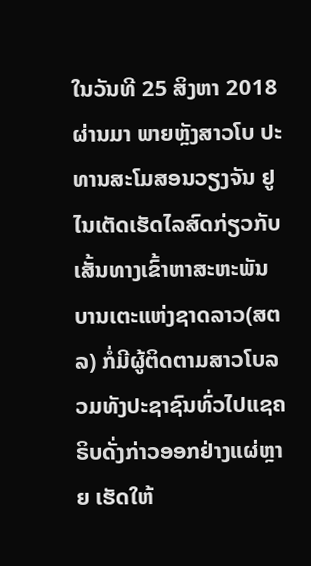ໃນວັນທີ 25 ສິງຫາ 2018 ຜ່ານມາ ພາຍຫຼັງສາວໂບ ປະທານສະໂມສອນວຽງຈັນ ຢູໄນເຕັດເຮັດໄລສົດກ່ຽວກັບເສັ້ນທາງເຂົ້າຫາສະຫະພັນບານເຕະແຫ່ງຊາດລາວ(ສຕລ) ກໍ່ມີຜູ້ຕິດຕາມສາວໂບລວມທັງປະຊາຊົນທົ່ວໄປແຊຄຣິບດັ່ງກ່າວອອກຢ່າງແຜ່ຫຼາຍ ເຮັດໃຫ້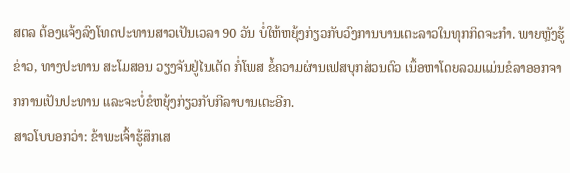ສຕລ ຕ້ອງແຈ້ງລົງໂທດປະທານສາວເປັນເວລາ 90 ວັນ ບໍ່ໃຫ້ຫຍຸ້ງກ່ຽວກັບວົງການບານເຕະລາວໃນທຸກກິດຈະກຳ. ພາຍຫຼັງຮູ້ຂ່າວ, ທາງປະທານ ສະໂມສອນ ວຽງຈັນຢູ່ໄນເຕັດ ກໍ່ໂພສ ຂໍ້ຄວາມຜ່ານເຟສບຸກສ່ວນຕົວ ເນຶ້ອຫາໂດຍລວມແມ່ນຂໍລາອອກຈາກການເປັນປະທານ ແລະຈະບໍ່ຂໍຫຍຸ້ງກ່ຽວກັບກີລາບານເຕະອີກ.
ສາວໂບບອກວ່າ: ຂ້າພະເຈົ້າຮູ້ສຶກເສ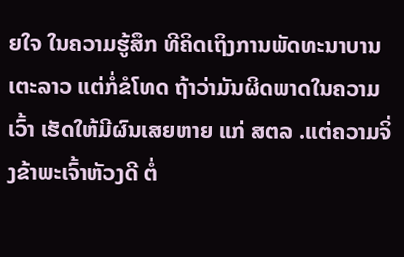ຍໃຈ ໃນຄວາມຮູ້ສຶກ ທີຄິດເຖິງການພັດທະນາບານເຕະລາວ ແຕ່ກໍ່ຂໍໂທດ ຖ້າວ່າມັນຜິດພາດໃນຄວາມເວົ້າ ເຮັດໃຫ້ມີຜົນເສຍຫາຍ ແກ່ ສຕລ .ແຕ່ຄວາມຈິ່ງຂ້າພະເຈົ້າຫັວງດີ ຕໍ່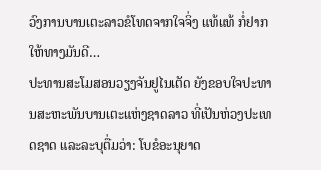ວົງການບານເຕະລາວຂໍໂທດຈາກໃຈຈິ່ງ ແທ້ແທ້ ກໍ່ຢາກໃຫ້ທາງມັນດີ…
ປະທານສະໂມສອນວຽງຈັນຢູໄນເຕັດ ຍັງຂອບໃຈປະທານສະຫະພັນບານເຕະແຫ່ງຊາດລາວ ທີ່ເປັນຫ່ວງປະເທດຊາດ ແລະລະບຸຕື່ມວ່າ: ໂບຂໍອະນຸຍາດ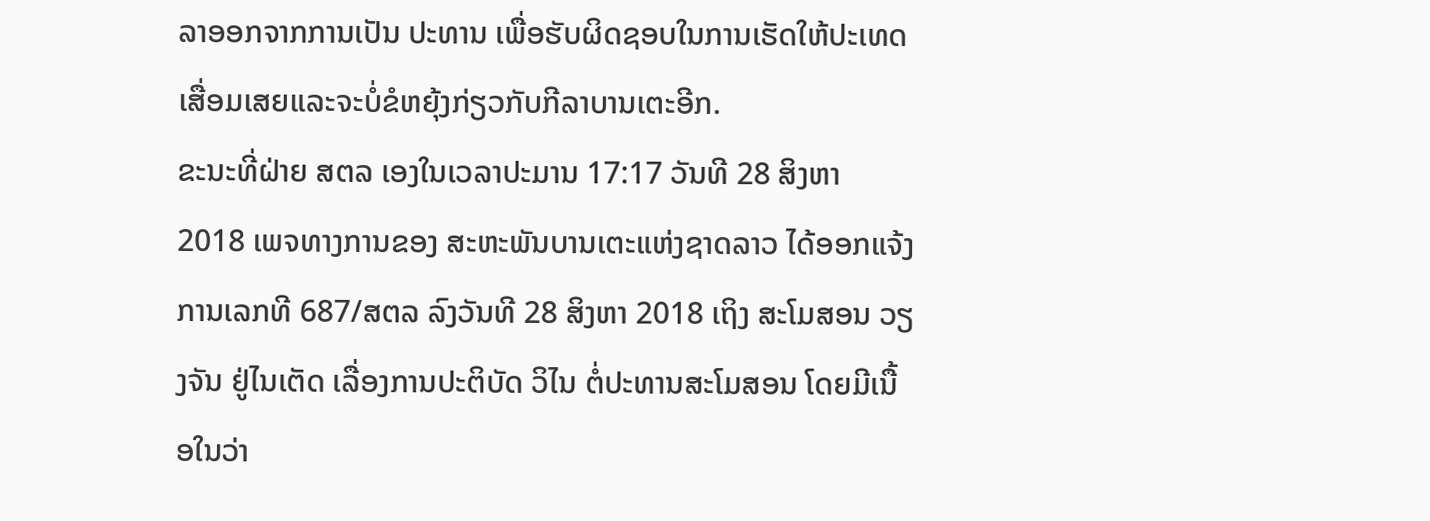ລາອອກຈາກການເປັນ ປະທານ ເພື່ອຮັບຜິດຊອບໃນການເຮັດໃຫ້ປະເທດເສື່ອມເສຍແລະຈະບໍ່ຂໍຫຍຸ້ງກ່ຽວກັບກີລາບານເຕະອີກ.
ຂະນະທີ່ຝ່າຍ ສຕລ ເອງໃນເວລາປະມານ 17:17 ວັນທີ 28 ສິງຫາ 2018 ເພຈທາງການຂອງ ສະຫະພັນບານເຕະແຫ່ງຊາດລາວ ໄດ້ອອກແຈ້ງການເລກທີ 687/ສຕລ ລົງວັນທີ 28 ສິງຫາ 2018 ເຖິງ ສະໂມສອນ ວຽງຈັນ ຢູ່ໄນເຕັດ ເລື່ອງການປະຕິບັດ ວິໄນ ຕໍ່ປະທານສະໂມສອນ ໂດຍມີເນື້ອໃນວ່າ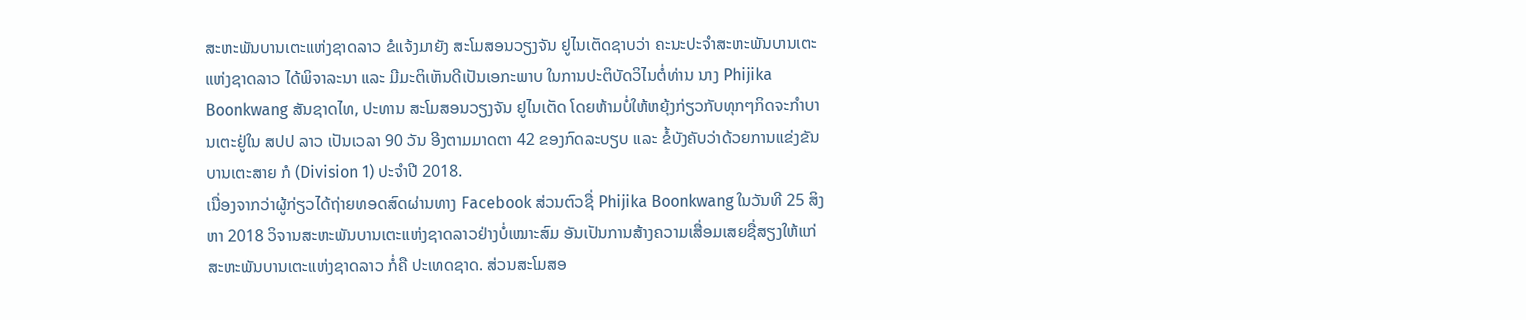ສະຫະພັນບານເຕະແຫ່ງຊາດລາວ ຂໍແຈ້ງມາຍັງ ສະໂມສອນວຽງຈັນ ຢູໄນເຕັດຊາບວ່າ ຄະນະປະຈໍາສະຫະພັນບານເຕະແຫ່ງຊາດລາວ ໄດ້ພິຈາລະນາ ແລະ ມີມະຕິເຫັນດີເປັນເອກະພາບ ໃນການປະຕິບັດວິໄນຕໍ່ທ່ານ ນາງ Phijika Boonkwang ສັນຊາດໄທ, ປະທານ ສະໂມສອນວຽງຈັນ ຢູໄນເຕັດ ໂດຍຫ້າມບໍ່ໃຫ້ຫຍຸ້ງກ່ຽວກັບທຸກໆກິດຈະກໍາບານເຕະຢູ່ໃນ ສປປ ລາວ ເປັນເວລາ 90 ວັນ ອີງຕາມມາດຕາ 42 ຂອງກົດລະບຽບ ແລະ ຂໍ້ບັງຄັບວ່າດ້ວຍການແຂ່ງຂັນບານເຕະສາຍ ກໍ (Division 1) ປະຈໍາປີ 2018.
ເນື່ອງຈາກວ່າຜູ້ກ່ຽວໄດ້ຖ່າຍທອດສົດຜ່ານທາງ Facebook ສ່ວນຕົວຊື່ Phijika Boonkwang ໃນວັນທີ 25 ສິງຫາ 2018 ວິຈານສະຫະພັນບານເຕະແຫ່ງຊາດລາວຢ່າງບໍ່ເໝາະສົມ ອັນເປັນການສ້າງຄວາມເສື່ອມເສຍຊື່ສຽງໃຫ້ແກ່ສະຫະພັນບານເຕະແຫ່ງຊາດລາວ ກໍ່ຄື ປະເທດຊາດ. ສ່ວນສະໂມສອ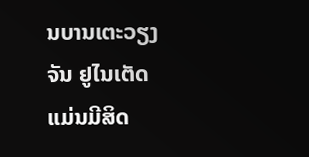ນບານເຕະວຽງຈັນ ຢູໄນເຕັດ ແມ່ນມີສິດ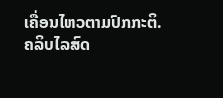ເຄື່ອນໄຫວຕາມປົກກະຕິ.
ຄລິບໄລສົດ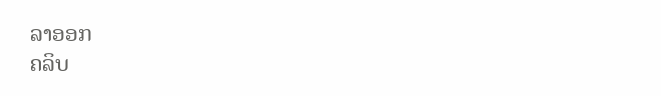ລາອອກ
ຄລິບ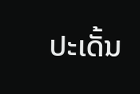ປະເດັ້ນ